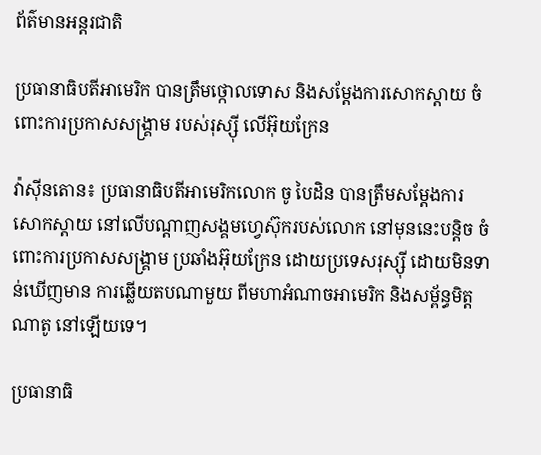ព័ត៌មានអន្តរជាតិ

ប្រធានាធិបតីអាមេរិក បានត្រឹមថ្កោលទោស និងសម្ដែងការសោកស្ដាយ ចំពោះការប្រកាសសង្គ្រាម របស់រុស្ស៊ី លើអ៊ុយក្រែន

វ៉ាស៊ីនតោន៖ ប្រធានាធិបតីអាមេរិកលោក ចូ បៃដិន បានត្រឹមសម្ដែងការសោកស្ដាយ នៅលើបណ្ដាញសង្គមហ្វេស៊ុករបស់លោក នៅមុននេះបន្ដិច ចំពោះការប្រកាសសង្គ្រាម ប្រឆាំងអ៊ុយក្រែន ដោយប្រទេសរុស្ស៊ី ដោយមិនទាន់ឃើញមាន ការឆ្លើយតបណាមួយ ពីមហាអំណាចអាមេរិក និងសម្ព័ន្ធមិត្ដណាតូ នៅឡើយទេ។

ប្រធានាធិ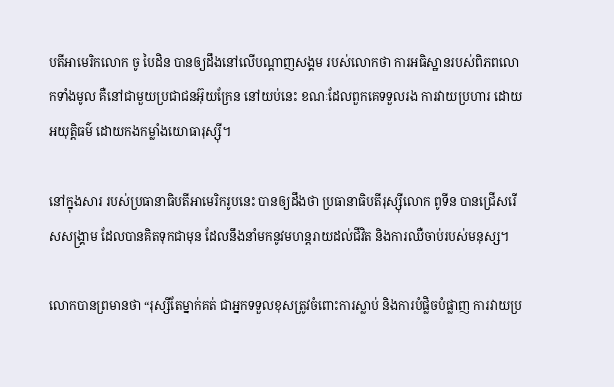បតីអាមេរិកលោក ចូ បៃដិន បានឲ្យដឹងនៅលើបណ្ដាញសង្គម របស់លោកថា ការអធិស្ឋានរបស់ពិភពលោកទាំងមូល គឺនៅជាមួយប្រជាជនអ៊ុយក្រែន នៅយប់នេះ ខណៈដែលពួកគេទទួលរង ការវាយប្រហារ ដោយអយុត្តិធម៌ ដោយកងកម្លាំងយោធារុស្ស៊ី។

នៅក្នុងសារ របស់ប្រធានាធិបតីអាមេរិករូបនេះ បានឲ្យដឹងថា ប្រធានាធិបតីរុស្ស៊ីលោក ពូទីន បានជ្រើសរើសសង្រ្គាម ដែលបានគិតទុកជាមុន ដែលនឹងនាំមកនូវមហន្តរាយដល់ជីវិត និងការឈឺចាប់របស់មនុស្ស។

លោកបានព្រមានថា “រុស្សីតែម្នាក់គត់ ជាអ្នកទទួលខុសត្រូវចំពោះការស្លាប់ និងការបំផ្លិចបំផ្លាញ ការវាយប្រ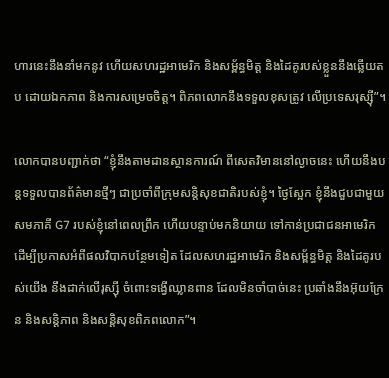ហារនេះនឹងនាំមកនូវ ហើយសហរដ្ឋអាមេរិក និងសម្ព័ន្ធមិត្ត និងដៃគូរបស់ខ្លួននឹងឆ្លើយតប ដោយឯកភាព និងការសម្រេចចិត្ត។ ពិភពលោកនឹងទទួលខុសត្រូវ លើប្រទេសរុស្ស៊ី”។

លោកបានបញ្ជាក់ថា “ខ្ញុំនឹងតាមដានស្ថានការណ៍ ពីសេតវិមាននៅល្ងាចនេះ ហើយនឹងបន្តទទួលបានព័ត៌មានថ្មីៗ ជាប្រចាំពីក្រុមសន្តិសុខជាតិរបស់ខ្ញុំ។ ថ្ងៃស្អែក ខ្ញុំនឹងជួបជាមួយសមភាគី G7 របស់ខ្ញុំនៅពេលព្រឹក ហើយបន្ទាប់មកនិយាយ ទៅកាន់ប្រជាជនអាមេរិក ដើម្បីប្រកាសអំពីផលវិបាកបន្ថែមទៀត ដែលសហរដ្ឋអាមេរិក និងសម្ព័ន្ធមិត្ត និងដៃគូរបស់យើង នឹងដាក់លើរុស្ស៊ី ចំពោះទង្វើឈ្លានពាន ដែលមិនចាំបាច់នេះ ប្រឆាំងនឹងអ៊ុយក្រែន និងសន្តិភាព និងសន្តិសុខពិភពលោក”។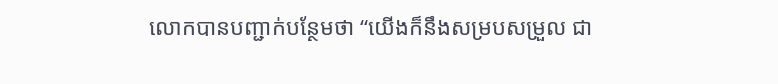លោកបានបញ្ជាក់បន្ថែមថា “យើងក៏នឹងសម្របសម្រួល ជា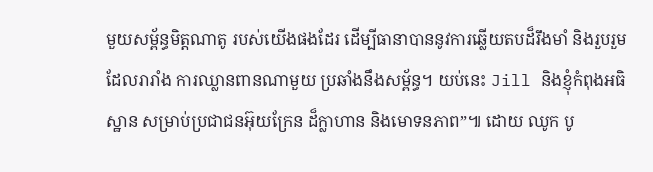មួយសម្ព័ន្ធមិត្តណាតូ របស់យើងផងដែរ ដើម្បីធានាបាននូវការឆ្លើយតបដ៏រឹងមាំ និងរួបរួមដែលរារាំង ការឈ្លានពានណាមួយ ប្រឆាំងនឹងសម្ព័ន្ធ។ យប់នេះ Jill និងខ្ញុំកំពុងអធិស្ឋាន សម្រាប់ប្រជាជនអ៊ុយក្រែន ដ៏ក្លាហាន និងមោទនភាព”៕ ដោយ ឈូក បូ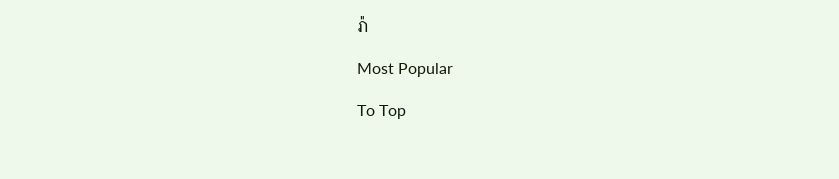រ៉ា

Most Popular

To Top